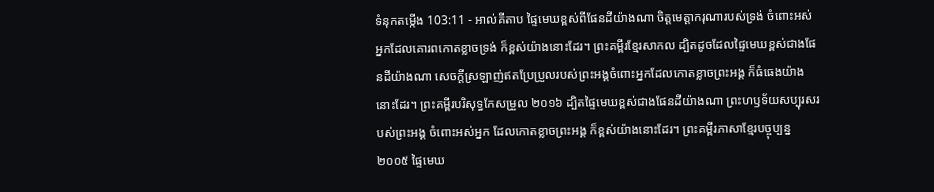ទំនុកតម្កើង 103:11 - អាល់គីតាប ផ្ទៃមេឃខ្ពស់ពីផែនដីយ៉ាងណា ចិត្តមេត្តាករុណារបស់ទ្រង់ ចំពោះអស់អ្នកដែលគោរពកោតខ្លាចទ្រង់ ក៏ខ្ពស់យ៉ាងនោះដែរ។ ព្រះគម្ពីរខ្មែរសាកល ដ្បិតដូចដែលផ្ទៃមេឃខ្ពស់ជាងផែនដីយ៉ាងណា សេចក្ដីស្រឡាញ់ឥតប្រែប្រួលរបស់ព្រះអង្គចំពោះអ្នកដែលកោតខ្លាចព្រះអង្គ ក៏ធំធេងយ៉ាងនោះដែរ។ ព្រះគម្ពីរបរិសុទ្ធកែសម្រួល ២០១៦ ដ្បិតផ្ទៃមេឃខ្ពស់ជាងផែនដីយ៉ាងណា ព្រះហឫទ័យសប្បុរសរបស់ព្រះអង្គ ចំពោះអស់អ្នក ដែលកោតខ្លាចព្រះអង្គ ក៏ខ្ពស់យ៉ាងនោះដែរ។ ព្រះគម្ពីរភាសាខ្មែរបច្ចុប្បន្ន ២០០៥ ផ្ទៃមេឃ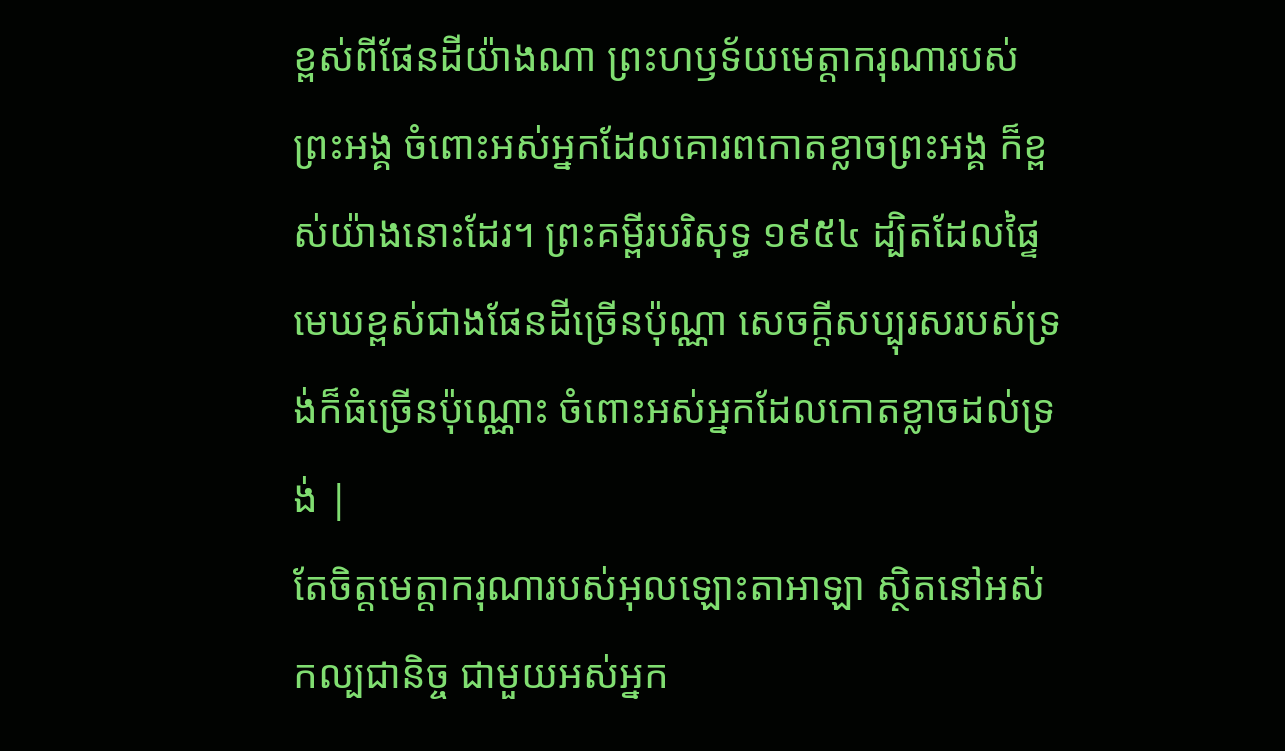ខ្ពស់ពីផែនដីយ៉ាងណា ព្រះហឫទ័យមេត្តាករុណារបស់ព្រះអង្គ ចំពោះអស់អ្នកដែលគោរពកោតខ្លាចព្រះអង្គ ក៏ខ្ពស់យ៉ាងនោះដែរ។ ព្រះគម្ពីរបរិសុទ្ធ ១៩៥៤ ដ្បិតដែលផ្ទៃមេឃខ្ពស់ជាងផែនដីច្រើនប៉ុណ្ណា សេចក្ដីសប្បុរសរបស់ទ្រង់ក៏ធំច្រើនប៉ុណ្ណោះ ចំពោះអស់អ្នកដែលកោតខ្លាចដល់ទ្រង់ |
តែចិត្តមេត្តាករុណារបស់អុលឡោះតាអាឡា ស្ថិតនៅអស់កល្បជានិច្ច ជាមួយអស់អ្នក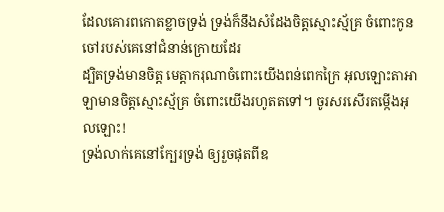ដែលគោរពកោតខ្លាចទ្រង់ ទ្រង់ក៏នឹងសំដែងចិត្តស្មោះស្ម័គ្រ ចំពោះកូនចៅរបស់គេនៅជំនាន់ក្រោយដែរ
ដ្បិតទ្រង់មានចិត្ត មេត្តាករុណាចំពោះយើងពន់ពេកក្រៃ អុលឡោះតាអាឡាមានចិត្តស្មោះស្ម័គ្រ ចំពោះយើងរហូតតទៅ។ ចូរសរសើរតម្កើងអុលឡោះ!
ទ្រង់លាក់គេនៅក្បែរទ្រង់ ឲ្យរួចផុតពីឧ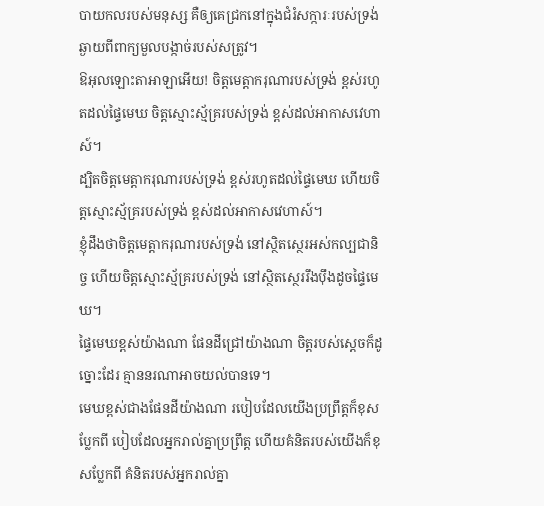បាយកលរបស់មនុស្ស គឺឲ្យគេជ្រកនៅក្នុងជំរំសក្ការៈរបស់ទ្រង់ ឆ្ងាយពីពាក្យមួលបង្កាច់របស់សត្រូវ។
ឱអុលឡោះតាអាឡាអើយ! ចិត្តមេត្តាករុណារបស់ទ្រង់ ខ្ពស់រហូតដល់ផ្ទៃមេឃ ចិត្តស្មោះស្ម័គ្ររបស់ទ្រង់ ខ្ពស់ដល់អាកាសវេហាស៍។
ដ្បិតចិត្តមេត្តាករុណារបស់ទ្រង់ ខ្ពស់រហូតដល់ផ្ទៃមេឃ ហើយចិត្តស្មោះស្ម័គ្ររបស់ទ្រង់ ខ្ពស់ដល់អាកាសវេហាស៍។
ខ្ញុំដឹងថាចិត្តមេត្តាករុណារបស់ទ្រង់ នៅស្ថិតស្ថេរអស់កល្បជានិច្ច ហើយចិត្តស្មោះស្ម័គ្ររបស់ទ្រង់ នៅស្ថិតស្ថេររឹងប៉ឹងដូចផ្ទៃមេឃ។
ផ្ទៃមេឃខ្ពស់យ៉ាងណា ផែនដីជ្រៅយ៉ាងណា ចិត្តរបស់ស្ដេចក៏ដូច្នោះដែរ គ្មាននរណាអាចយល់បានទេ។
មេឃខ្ពស់ជាងផែនដីយ៉ាងណា របៀបដែលយើងប្រព្រឹត្តក៏ខុសប្លែកពី បៀបដែលអ្នករាល់គ្នាប្រព្រឹត្ត ហើយគំនិតរបស់យើងក៏ខុសប្លែកពី គំនិតរបស់អ្នករាល់គ្នា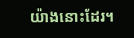យ៉ាងនោះដែរ។